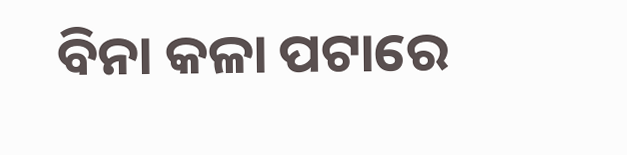ବିନା କଳା ପଟାରେ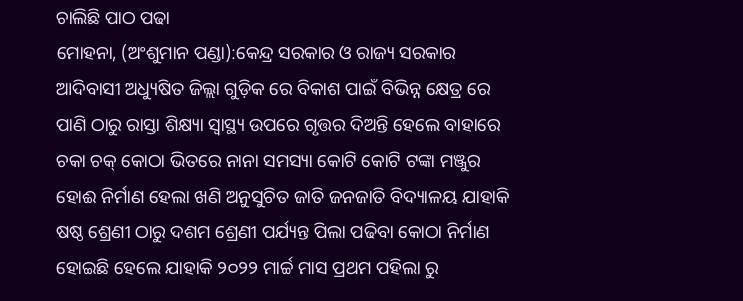ଚାଲିଛି ପାଠ ପଢା
ମୋହନା, (ଅଂଶୁମାନ ପଣ୍ଡା):କେନ୍ଦ୍ର ସରକାର ଓ ରାଜ୍ୟ ସରକାର ଆଦିବାସୀ ଅଧ୍ୟୁଷିତ ଜିଲ୍ଲା ଗୁଡ଼ିକ ରେ ବିକାଶ ପାଇଁ ବିଭିନ୍ନ କ୍ଷେତ୍ର ରେ ପାଣି ଠାରୁ ରାସ୍ତା ଶିକ୍ଷ୍ୟା ସ୍ବାସ୍ଥ୍ୟ ଉପରେ ଗୃତ୍ତର ଦିଅନ୍ତି ହେଲେ ବାହାରେ ଚକା ଚକ୍ କୋଠା ଭିତରେ ନାନା ସମସ୍ୟା କୋଟି କୋଟି ଟଙ୍କା ମଞ୍ଜୁର ହୋଈ ନିର୍ମାଣ ହେଲା ଖଣି ଅନୁସୁଚିତ ଜାତି ଜନଜାତି ବିଦ୍ୟାଳୟ ଯାହାକି ଷଷ୍ଠ ଶ୍ରେଣୀ ଠାରୁ ଦଶମ ଶ୍ରେଣୀ ପର୍ଯ୍ୟନ୍ତ ପିଲା ପଢିବା କୋଠା ନିର୍ମାଣ ହୋଇଛି ହେଲେ ଯାହାକି ୨୦୨୨ ମାର୍ଚ୍ଚ ମାସ ପ୍ରଥମ ପହିଲା ରୁ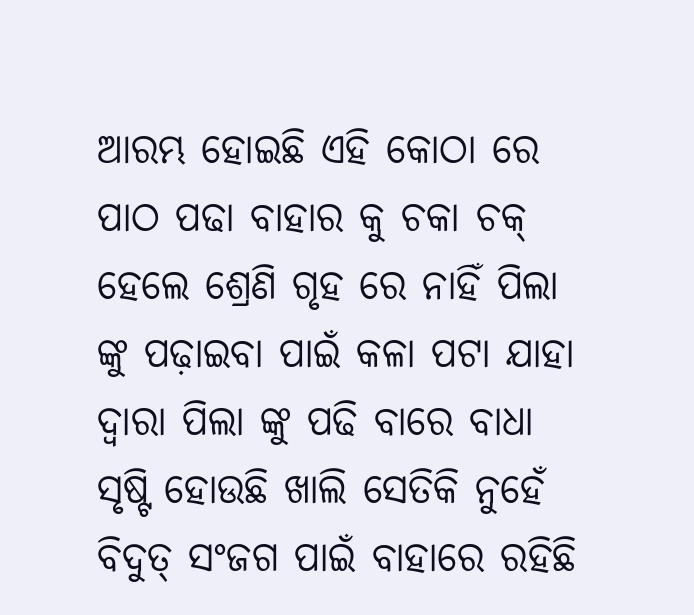ଆରମ୍ଭ ହୋଇଛି ଏହି କୋଠା ରେ ପାଠ ପଢା ବାହାର କୁ ଚକା ଚକ୍ ହେଲେ ଶ୍ରେଣି ଗୃହ ରେ ନାହିଁ ପିଲା ଙ୍କୁ ପଢ଼ାଇବା ପାଇଁ କଳା ପଟା ଯାହା ଦ୍ୱାରା ପିଲା ଙ୍କୁ ପଢି ବାରେ ବାଧା ସୃଷ୍ଟି ହୋଉଛି ଖାଲି ସେତିକି ନୁହେଁ ବିଦୁତ୍ ସଂଜଗ ପାଇଁ ବାହାରେ ରହିଛି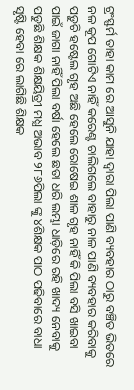ଟ୍ରଂସ୍ଫର୍ମ ତାହା କାମ ରେ ଆସୁନି ଯାହା ଦ୍ୱାରା ପିଲା ପାଣି ବ୍ୟବହାର ଠାରୁ ବଞ୍ଚିତ ଭିତରେ ନଳ କୂପ ଗୋଟିଏ ନାହିଁ କରେଣ୍ଟ ଚାଲିଗଲେ ବାହାରୁ ନାଳ ପାଣି ବ୍ୟବହାର କରିବାକୁ ପଡ଼ୁଚି ହଷ୍ଟେଲ ଗୃହ ଅଛି ହେଲେ ରୋଷେଇ ଶାଳ ଗୃହ ନାହିଁ କି ପିଲା ବସି ଖାଇବା ପାଇଁ ଜାଗା ନାହିଁ ପିଲା ବର୍ଷା ହେଲେ ଛତା ଧରି ଲମ୍ଭା ଧାଡ଼ିରେ ରହି ଖାଦ୍ୟ ନେବାକୁ ପଡୁଛି ଶିକ୍ଷକ ଶିକ୍ଷୟିତ୍ରୀ ମଧ୍ଯ ଅଭାବ ୨୮୬ପିଲା ଙ୍କୁ ୪ଶିକ୍ଷକ ପାଠ ପଢିବାରେ ବାଧା ସୃଷ୍ଟି ହେବା ରେ ଲାଗିଛି ଶିକ୍ଷକ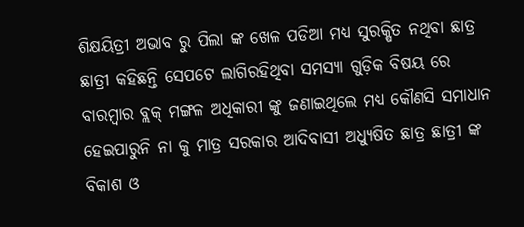ଶିକ୍ଷୟିତ୍ରୀ ଅଭାବ ରୁ ପିଲା ଙ୍କ ଖେଳ ପଡିଆ ମଧ୍ଯ ସୁରକ୍ଷିତ ନଥିବା ଛାତ୍ର ଛାତ୍ରୀ କହିଛନ୍ତି ସେପଟେ ଲାଗିରହିଥିବା ସମସ୍ୟା ଗୁଡ଼ିକ ବିଷୟ ରେ ବାରମ୍ବାର ବ୍ଲକ୍ ମଙ୍ଗଳ ଅଧିକାରୀ ଙ୍କୁ ଜଣାଇଥିଲେ ମଧ୍ୟ କୌଣସି ସମାଧାନ ହେଇପାରୁନି ନା କୁ ମାତ୍ର ସରକାର ଆଦିବାସୀ ଅଧ୍ୟୁଷିତ ଛାତ୍ର ଛାତ୍ରୀ ଙ୍କ ବିକାଶ ଓ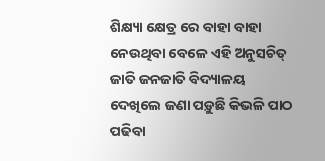ଶିକ୍ଷ୍ୟା କ୍ଷେତ୍ର ରେ ବାହା ବାହା ନେଉଥିବା ବେଳେ ଏହି ଅନୁସଚିତ୍ ଜାତି ଜନଜାତି ବିଦ୍ୟାଳୟ ଦେଖିଲେ ଜଣା ପଡ଼ୁଛି କିଭଳି ପାଠ ପଢିବା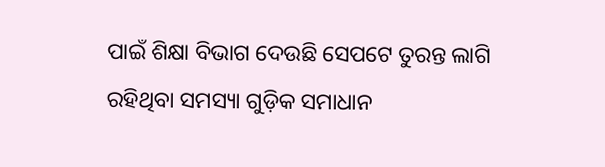ପାଇଁ ଶିକ୍ଷା ବିଭାଗ ଦେଉଛି ସେପଟେ ତୁରନ୍ତ ଲାଗି ରହିଥିବା ସମସ୍ୟା ଗୁଡ଼ିକ ସମାଧାନ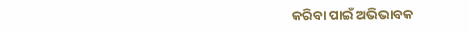କରିବା ପାଇଁ ଅଭିଭାବକ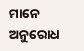ମାନେ ଅନୁରୋଧ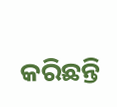କରିଛନ୍ତି